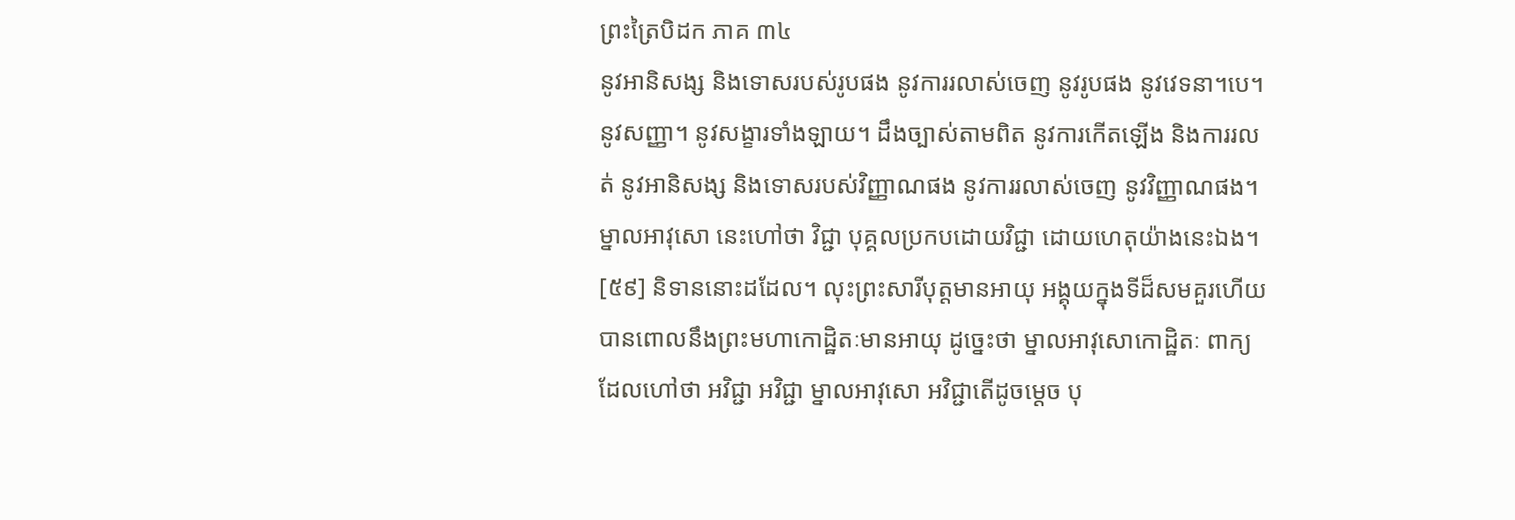ព្រះត្រៃបិដក ភាគ ៣៤
នូវអានិសង្ស និងទោសរបស់រូបផង នូវការរលាស់ចេញ នូវរូបផង នូវវេទនា។បេ។ នូវសញ្ញា។ នូវសង្ខារទាំងឡាយ។ ដឹងច្បាស់តាមពិត នូវការកើតឡើង និងការរលត់ នូវអានិសង្ស និងទោសរបស់វិញ្ញាណផង នូវការរលាស់ចេញ នូវវិញ្ញាណផង។ ម្នាលអាវុសោ នេះហៅថា វិជ្ជា បុគ្គលប្រកបដោយវិជ្ជា ដោយហេតុយ៉ាងនេះឯង។
[៥៩] និទាននោះដដែល។ លុះព្រះសារីបុត្តមានអាយុ អង្គុយក្នុងទីដ៏សមគួរហើយ បានពោលនឹងព្រះមហាកោដ្ឋិតៈមានអាយុ ដូច្នេះថា ម្នាលអាវុសោកោដ្ឋិតៈ ពាក្យដែលហៅថា អវិជ្ជា អវិជ្ជា ម្នាលអាវុសោ អវិជ្ជាតើដូចម្តេច បុ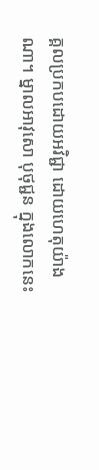គ្គលប្រកបដោយអវិជ្ជា ដោយហេតុយ៉ាងណា។ ម្នាលអាវុសោ បុថុជ្ជន ក្នុងលោកនេះ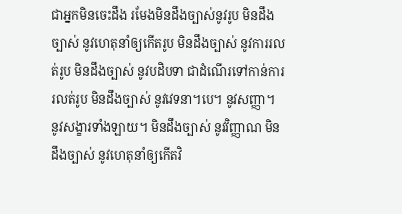ជាអ្នកមិនចេះដឹង រមែងមិនដឹងច្បាស់នូវរូប មិនដឹងច្បាស់ នូវហេតុនាំឲ្យកើតរូប មិនដឹងច្បាស់ នូវការរលត់រូប មិនដឹងច្បាស់ នូវបដិបទា ជាដំណើរទៅកាន់ការរលត់រូប មិនដឹងច្បាស់ នូវវេទនា។បេ។ នូវសញ្ញា។ នូវសង្ខារទាំងឡាយ។ មិនដឹងច្បាស់ នូវវិញ្ញាណ មិនដឹងច្បាស់ នូវហេតុនាំឲ្យកើតវិ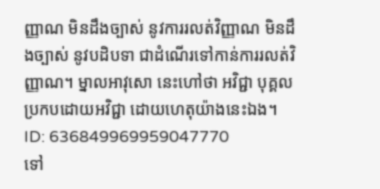ញ្ញាណ មិនដឹងច្បាស់ នូវការរលត់វិញ្ញាណ មិនដឹងច្បាស់ នូវបដិបទា ជាដំណើរទៅកាន់ការរលត់វិញ្ញាណ។ ម្នាលអាវុសោ នេះហៅថា អវិជ្ជា បុគ្គលប្រកបដោយអវិជ្ជា ដោយហេតុយ៉ាងនេះឯង។
ID: 636849969959047770
ទៅ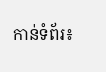កាន់ទំព័រ៖